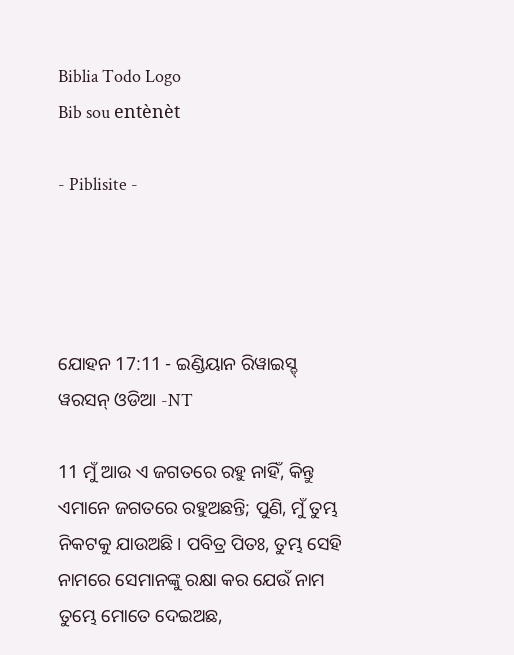Biblia Todo Logo
Bib sou entènèt

- Piblisite -




ଯୋହନ 17:11 - ଇଣ୍ଡିୟାନ ରିୱାଇସ୍ଡ୍ ୱରସନ୍ ଓଡିଆ -NT

11 ମୁଁ ଆଉ ଏ ଜଗତରେ ରହୁ ନାହିଁ, କିନ୍ତୁ ଏମାନେ ଜଗତରେ ରହୁଅଛନ୍ତି; ପୁଣି, ମୁଁ ତୁମ୍ଭ ନିକଟକୁ ଯାଉଅଛି। ପବିତ୍ର ପିତଃ, ତୁମ୍ଭ ସେହି ନାମରେ ସେମାନଙ୍କୁ ରକ୍ଷା କର ଯେଉଁ ନାମ ତୁମ୍ଭେ ମୋତେ ଦେଇଅଛ,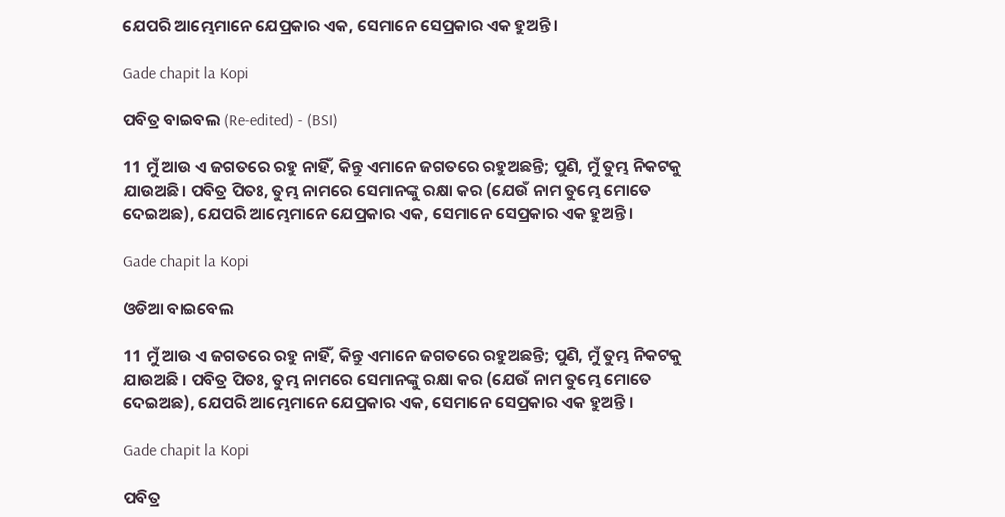ଯେପରି ଆମ୍ଭେମାନେ ଯେପ୍ରକାର ଏକ, ସେମାନେ ସେପ୍ରକାର ଏକ ହୁଅନ୍ତି।

Gade chapit la Kopi

ପବିତ୍ର ବାଇବଲ (Re-edited) - (BSI)

11 ମୁଁ ଆଉ ଏ ଜଗତରେ ରହୁ ନାହିଁ, କିନ୍ତୁ ଏମାନେ ଜଗତରେ ରହୁଅଛନ୍ତି; ପୁଣି, ମୁଁ ତୁମ୍ଭ ନିକଟକୁ ଯାଉଅଛି। ପବିତ୍ର ପିତଃ, ତୁମ୍ଭ ନାମରେ ସେମାନଙ୍କୁ ରକ୍ଷା କର (ଯେଉଁ ନାମ ତୁମ୍ଭେ ମୋତେ ଦେଇଅଛ), ଯେପରି ଆମ୍ଭେମାନେ ଯେପ୍ରକାର ଏକ, ସେମାନେ ସେପ୍ରକାର ଏକ ହୁଅନ୍ତି।

Gade chapit la Kopi

ଓଡିଆ ବାଇବେଲ

11 ମୁଁ ଆଉ ଏ ଜଗତରେ ରହୁ ନାହିଁ, କିନ୍ତୁ ଏମାନେ ଜଗତରେ ରହୁଅଛନ୍ତି; ପୁଣି, ମୁଁ ତୁମ୍ଭ ନିକଟକୁ ଯାଉଅଛି । ପବିତ୍ର ପିତଃ, ତୁମ୍ଭ ନାମରେ ସେମାନଙ୍କୁ ରକ୍ଷା କର (ଯେଉଁ ନାମ ତୁମ୍ଭେ ମୋତେ ଦେଇଅଛ), ଯେପରି ଆମ୍ଭେମାନେ ଯେପ୍ରକାର ଏକ, ସେମାନେ ସେପ୍ରକାର ଏକ ହୁଅନ୍ତି ।

Gade chapit la Kopi

ପବିତ୍ର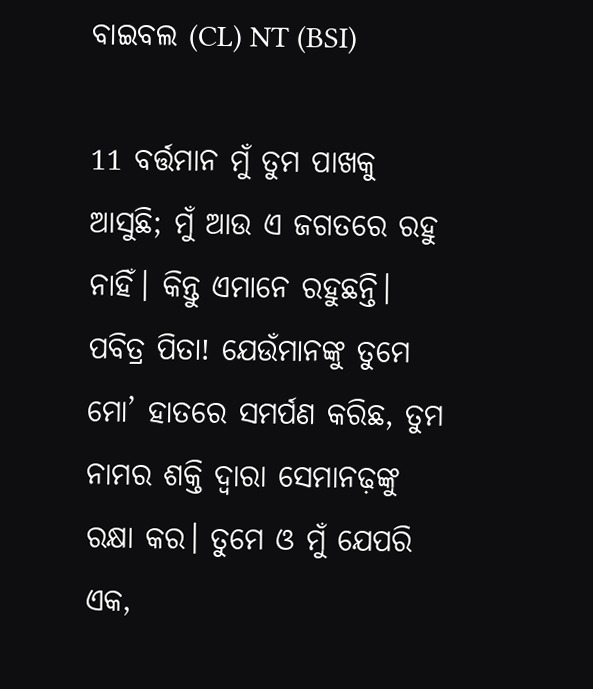ବାଇବଲ (CL) NT (BSI)

11 ବର୍ତ୍ତମାନ ମୁଁ ତୁମ ପାଖକୁ ଆସୁଛି; ମୁଁ ଆଉ ଏ ଜଗତରେ ରହୁ ନାହିଁ। କିନ୍ତୁ ଏମାନେ ରହୁଛନ୍ତି। ପବିତ୍ର ପିତା! ଯେଉଁମାନଙ୍କୁ ତୁମେ ମୋ’ ହାତରେ ସମର୍ପଣ କରିଛ, ତୁମ ନାମର ଶକ୍ତି ଦ୍ୱାରା ସେମାନଢ଼ଙ୍କୁ ରକ୍ଷା କର। ତୁମେ ଓ ମୁଁ ଯେପରି ଏକ,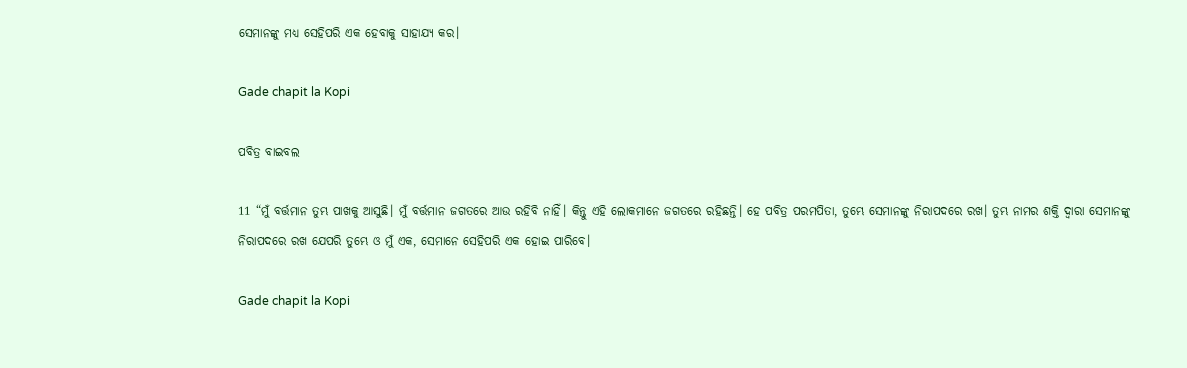ସେମାନଙ୍କୁ ମଧ୍ୟ ସେହିପରି ଏକ ହେବାକୁ ସାହାଯ୍ୟ କର।

Gade chapit la Kopi

ପବିତ୍ର ବାଇବଲ

11 “ମୁଁ ବର୍ତ୍ତମାନ ତୁମ୍ଭ ପାଖକୁ ଆସୁଛି। ମୁଁ ବର୍ତ୍ତମାନ ଜଗତରେ ଆଉ ରହିବି ନାହିଁ। କିନ୍ତୁ ଏହି ଲୋକମାନେ ଜଗତରେ ରହିଛନ୍ତି। ହେ ପବିତ୍ର ପରମପିତା, ତୁମ୍ଭେ ସେମାନଙ୍କୁ ନିରାପଦରେ ରଖ। ତୁମ୍ଭ ନାମର ଶକ୍ତି ଦ୍ୱାରା ସେମାନଙ୍କୁ ନିରାପଦରେ ରଖ ଯେପରି ତୁମ୍ଭେ ଓ ମୁଁ ଏକ, ସେମାନେ ସେହିପରି ଏକ ହୋଇ ପାରିବେ।

Gade chapit la Kopi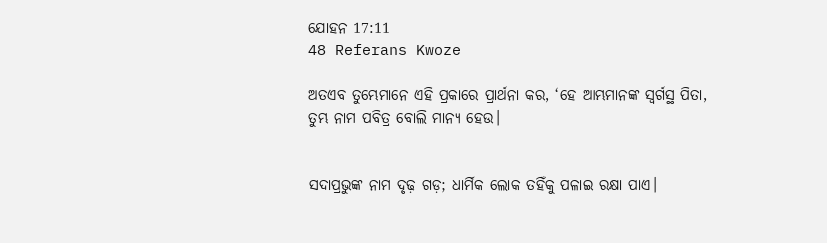ଯୋହନ 17:11
48 Referans Kwoze

ଅତଏବ ତୁମ୍ଭେମାନେ ଏହି ପ୍ରକାରେ ପ୍ରାର୍ଥନା କର, ‘ହେ ଆମ୍ଭମାନଙ୍କ ସ୍ୱର୍ଗସ୍ଥ ପିତା, ତୁମ୍ଭ ନାମ ପବିତ୍ର ବୋଲି ମାନ୍ୟ ହେଉ।


ସଦାପ୍ରଭୁଙ୍କ ନାମ ଦୃଢ଼ ଗଡ଼; ଧାର୍ମିକ ଲୋକ ତହିଁକୁ ପଳାଇ ରକ୍ଷା ପାଏ।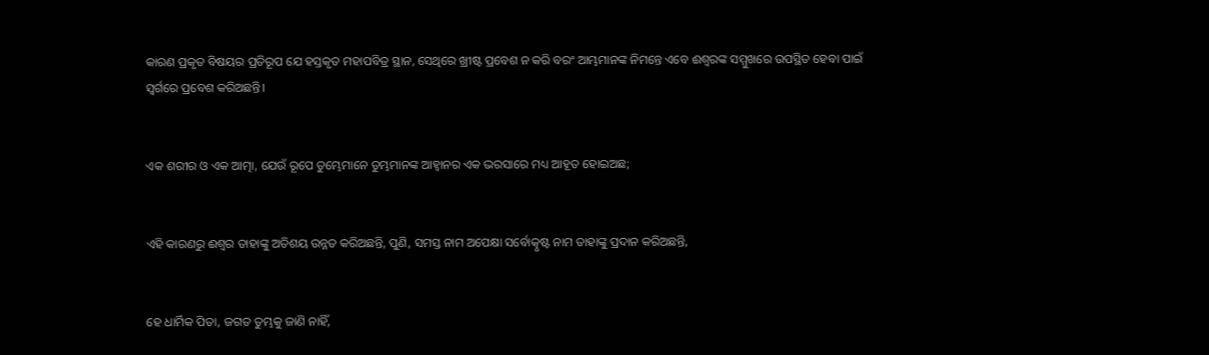କାରଣ ପ୍ରକୃତ ବିଷୟର ପ୍ରତିରୂପ ଯେ ହସ୍ତକୃତ ମହାପବିତ୍ର ସ୍ଥାନ, ସେଥିରେ ଖ୍ରୀଷ୍ଟ ପ୍ରବେଶ ନ କରି ବରଂ ଆମ୍ଭମାନଙ୍କ ନିମନ୍ତେ ଏବେ ଈଶ୍ବରଙ୍କ ସମ୍ମୁଖରେ ଉପସ୍ଥିତ ହେବା ପାଇଁ ସ୍ୱର୍ଗରେ ପ୍ରବେଶ କରିଅଛନ୍ତି।


ଏକ ଶରୀର ଓ ଏକ ଆତ୍ମା, ଯେଉଁ ରୂପେ ତୁମ୍ଭେମାନେ ତୁମ୍ଭମାନଙ୍କ ଆହ୍ୱାନର ଏକ ଭରସାରେ ମଧ୍ୟ ଆହୂତ ହୋଇଅଛ;


ଏହି କାରଣରୁ ଈଶ୍ବର ତାହାଙ୍କୁ ଅତିଶୟ ଉନ୍ନତ କରିଅଛନ୍ତି, ପୁଣି, ସମସ୍ତ ନାମ ଅପେକ୍ଷା ସର୍ବୋତ୍କୃଷ୍ଟ ନାମ ତାହାଙ୍କୁ ପ୍ରଦାନ କରିଅଛନ୍ତି,


ହେ ଧାର୍ମିକ ପିତା, ଜଗତ ତୁମ୍ଭକୁ ଜାଣି ନାହିଁ,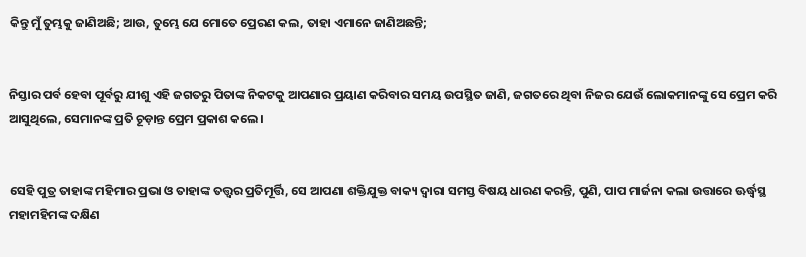କିନ୍ତୁ ମୁଁ ତୁମ୍ଭକୁ ଜାଣିଅଛି; ଆଉ, ତୁମ୍ଭେ ଯେ ମୋତେ ପ୍ରେରଣ କଲ, ତାହା ଏମାନେ ଜାଣିଅଛନ୍ତି;


ନିସ୍ତାର ପର୍ବ ହେବା ପୂର୍ବରୁ ଯୀଶୁ ଏହି ଜଗତରୁ ପିତାଙ୍କ ନିକଟକୁ ଆପଣାର ପ୍ରୟାଣ କରିବାର ସମୟ ଉପସ୍ଥିତ ଜାଣି, ଜଗତରେ ଥିବା ନିଜର ଯେଉଁ ଲୋକମାନଙ୍କୁ ସେ ପ୍ରେମ କରି ଆସୁଥିଲେ, ସେମାନଙ୍କ ପ୍ରତି ଚୂଡ଼ାନ୍ତ ପ୍ରେମ ପ୍ରକାଶ କଲେ।


ସେହି ପୁତ୍ର ତାହାଙ୍କ ମହିମାର ପ୍ରଭା ଓ ତାହାଙ୍କ ତତ୍ତ୍ୱର ପ୍ରତିମୂର୍ତ୍ତି, ସେ ଆପଣା ଶକ୍ତିଯୁକ୍ତ ବାକ୍ୟ ଦ୍ୱାରା ସମସ୍ତ ବିଷୟ ଧାରଣ କରନ୍ତି, ପୁଣି, ପାପ ମାର୍ଜନା କଲା ଉତ୍ତାରେ ଊର୍ଦ୍ଧ୍ୱସ୍ଥ ମହାମହିମଙ୍କ ଦକ୍ଷିଣ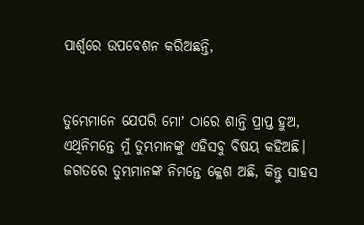ପାର୍ଶ୍ୱରେ ଉପବେଶନ କରିଅଛନ୍ତି,


ତୁମ୍ଭେମାନେ ଯେପରି ମୋʼ ଠାରେ ଶାନ୍ତି ପ୍ରାପ୍ତ ହୁଅ, ଏଥିନିମନ୍ତେ ମୁଁ ତୁମ୍ଭମାନଙ୍କୁ ଏହିସବୁ ବିଷୟ କହିଅଛି। ଜଗତରେ ତୁମ୍ଭମାନଙ୍କ ନିମନ୍ତେ କ୍ଳେଶ ଅଛି, କିନ୍ତୁ ସାହସ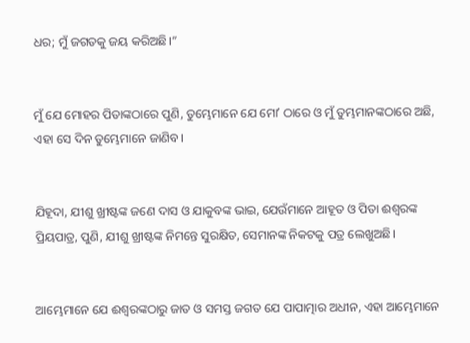ଧର; ମୁଁ ଜଗତକୁ ଜୟ କରିଅଛି।”


ମୁଁ ଯେ ମୋହର ପିତାଙ୍କଠାରେ ପୁଣି, ତୁମ୍ଭେମାନେ ଯେ ମୋʼ ଠାରେ ଓ ମୁଁ ତୁମ୍ଭମାନଙ୍କଠାରେ ଅଛି, ଏହା ସେ ଦିନ ତୁମ୍ଭେମାନେ ଜାଣିବ।


ଯିହୂଦା, ଯୀଶୁ ଖ୍ରୀଷ୍ଟଙ୍କ ଜଣେ ଦାସ ଓ ଯାକୁବଙ୍କ ଭାଇ, ଯେଉଁମାନେ ଆହୂତ ଓ ପିତା ଈଶ୍ବରଙ୍କ ପ୍ରିୟପାତ୍ର, ପୁଣି, ଯୀଶୁ ଖ୍ରୀଷ୍ଟଙ୍କ ନିମନ୍ତେ ସୁରକ୍ଷିତ, ସେମାନଙ୍କ ନିକଟକୁ ପତ୍ର ଲେଖୁଅଛି।


ଆମ୍ଭେମାନେ ଯେ ଈଶ୍ବରଙ୍କଠାରୁ ଜାତ ଓ ସମସ୍ତ ଜଗତ ଯେ ପାପାତ୍ମାର ଅଧୀନ, ଏହା ଆମ୍ଭେମାନେ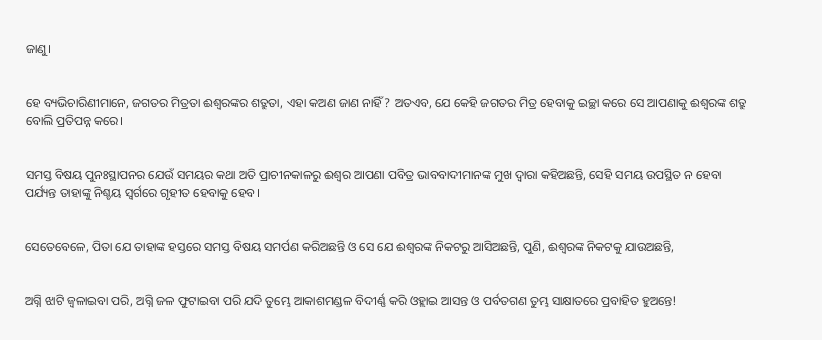ଜାଣୁ।


ହେ ବ୍ୟଭିଚାରିଣୀମାନେ, ଜଗତର ମିତ୍ରତା ଈଶ୍ବରଙ୍କର ଶତ୍ରୁତା, ଏହା କଅଣ ଜାଣ ନାହିଁ? ଅତଏବ, ଯେ କେହି ଜଗତର ମିତ୍ର ହେବାକୁ ଇଚ୍ଛା କରେ ସେ ଆପଣାକୁ ଈଶ୍ବରଙ୍କ ଶତ୍ରୁ ବୋଲି ପ୍ରତିପନ୍ନ କରେ।


ସମସ୍ତ ବିଷୟ ପୁନଃସ୍ଥାପନର ଯେଉଁ ସମୟର କଥା ଅତି ପ୍ରାଚୀନକାଳରୁ ଈଶ୍ବର ଆପଣା ପବିତ୍ର ଭାବବାଦୀମାନଙ୍କ ମୁଖ ଦ୍ୱାରା କହିଅଛନ୍ତି, ସେହି ସମୟ ଉପସ୍ଥିତ ନ ହେବା ପର୍ଯ୍ୟନ୍ତ ତାହାଙ୍କୁ ନିଶ୍ଚୟ ସ୍ୱର୍ଗରେ ଗୃହୀତ ହେବାକୁ ହେବ।


ସେତେବେଳେ, ପିତା ଯେ ତାହାଙ୍କ ହସ୍ତରେ ସମସ୍ତ ବିଷୟ ସମର୍ପଣ କରିଅଛନ୍ତି ଓ ସେ ଯେ ଈଶ୍ବରଙ୍କ ନିକଟରୁ ଆସିଅଛନ୍ତି, ପୁଣି, ଈଶ୍ବରଙ୍କ ନିକଟକୁ ଯାଉଅଛନ୍ତି,


ଅଗ୍ନି ଝାଟି ଜ୍ୱଳାଇବା ପରି, ଅଗ୍ନି ଜଳ ଫୁଟାଇବା ପରି ଯଦି ତୁମ୍ଭେ ଆକାଶମଣ୍ଡଳ ବିଦୀର୍ଣ୍ଣ କରି ଓହ୍ଲାଇ ଆସନ୍ତ ଓ ପର୍ବତଗଣ ତୁମ୍ଭ ସାକ୍ଷାତରେ ପ୍ରବାହିତ ହୁଅନ୍ତେ!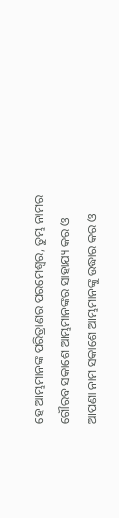ହେ ଆମ୍ଭମାନଙ୍କ ପରିତ୍ରାଣର ପରମେଶ୍ୱର, ତୁମ୍ଭ ନାମର ଗୌରବ ସକାଶେ ଆମ୍ଭମାନଙ୍କର ସାହାଯ୍ୟ କର ଓ ଆପଣା ନାମ ସକାଶେ ଆମ୍ଭମାନଙ୍କୁ ଉଦ୍ଧାର କର ଓ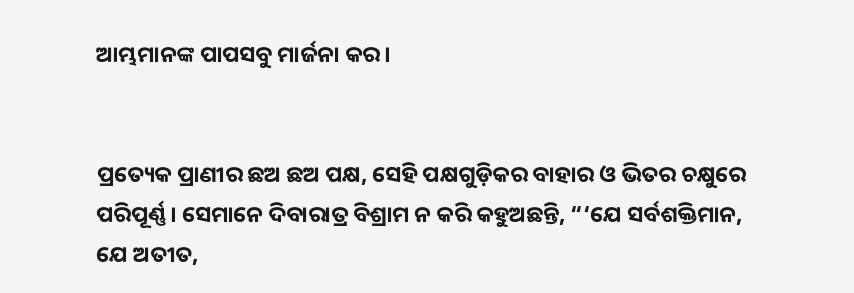ଆମ୍ଭମାନଙ୍କ ପାପସବୁ ମାର୍ଜନା କର।


ପ୍ରତ୍ୟେକ ପ୍ରାଣୀର ଛଅ ଛଅ ପକ୍ଷ, ସେହି ପକ୍ଷଗୁଡ଼ିକର ବାହାର ଓ ଭିତର ଚକ୍ଷୁରେ ପରିପୂର୍ଣ୍ଣ। ସେମାନେ ଦିବାରାତ୍ର ବିଶ୍ରାମ ନ କରି କହୁଅଛନ୍ତି, “‘ଯେ ସର୍ବଶକ୍ତିମାନ, ଯେ ଅତୀତ,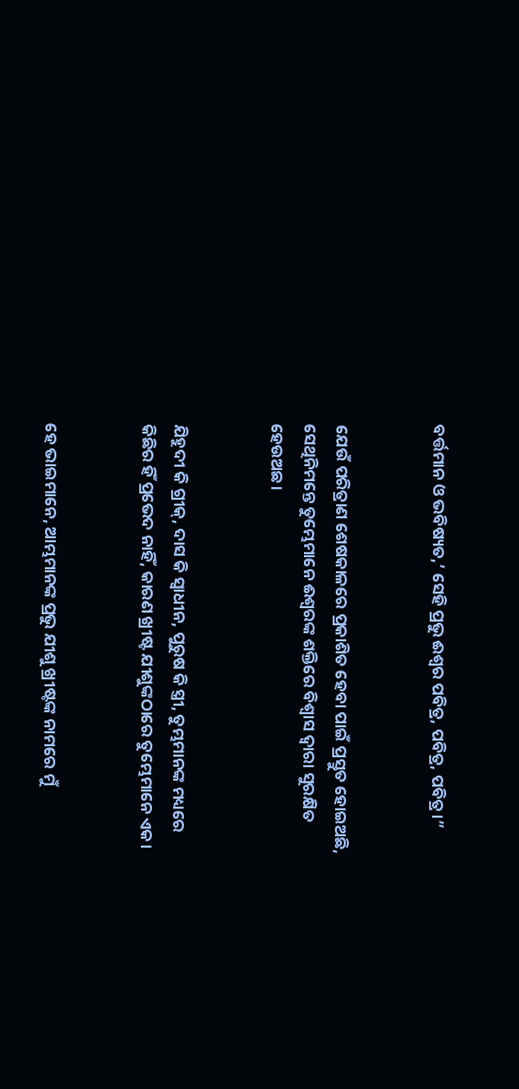ବର୍ତ୍ତମାନ ଓ ଭବିଷ୍ୟତ,’ ସେହି ପ୍ରଭୁ ଈଶ୍ବର ପବିତ୍ର, ପବିତ୍ର, ପବିତ୍ର।”


ଯେଉଁ ପରିତ୍ରାଣ ଶେଷକାଳରେ ପ୍ରକାଶିତ ହେବା ପାଇଁ ପ୍ରସ୍ତୁତ ହୋଇଅଛି, ସେଥିନିମନ୍ତେ ତୁମ୍ଭେମାନେ ଈଶ୍ବରଙ୍କ ଶକ୍ତିରେ ବିଶ୍ୱାସ ଦ୍ୱାରା ସୁରକ୍ଷିତ ହେଉଅଛ।


ଯିହୁଦୀ କି ଗ୍ରୀକ୍‍, ଦାସ କି ସ୍ୱାଧୀନ, ପୁରୁଷ କି ସ୍ତ୍ରୀ, ତୁମ୍ଭମାନଙ୍କ ମଧ୍ୟରେ କିଛିର ହିଁ ପ୍ରଭେଦ ନାହିଁ, କାରଣ ଖ୍ରୀଷ୍ଟ ଯୀଶୁଙ୍କଠାରେ ତୁମ୍ଭେମାନେ ଏକ।


ହେ ଭାଇମାନେ, ଆମ୍ଭମାନଙ୍କ ପ୍ରଭୁ ଯୀଶୁ ଖ୍ରୀଷ୍ଟଙ୍କ ନାମରେ ମୁଁ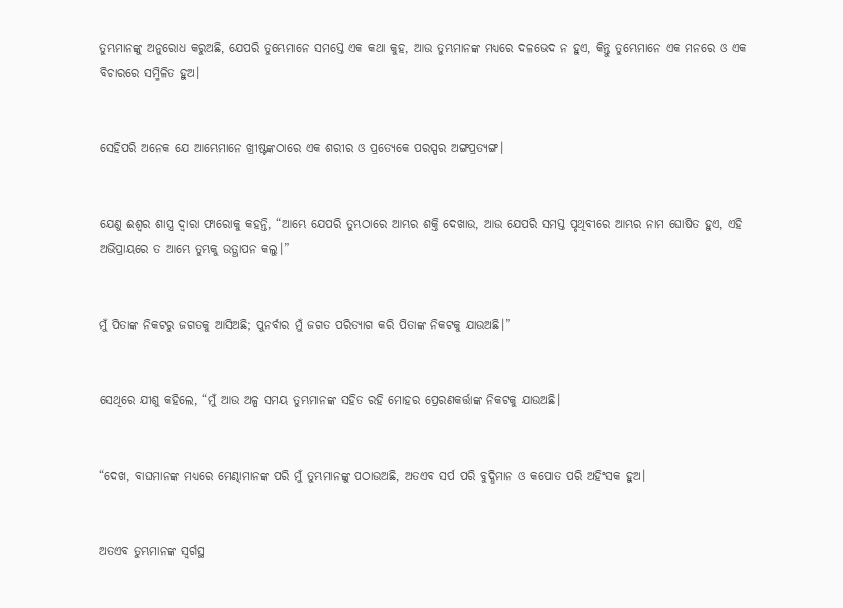ତୁମ୍ଭମାନଙ୍କୁ ଅନୁରୋଧ କରୁଅଛି, ଯେପରି ତୁମ୍ଭେମାନେ ସମସ୍ତେ ଏକ କଥା କୁହ, ଆଉ ତୁମ୍ଭମାନଙ୍କ ମଧ୍ୟରେ ଦଳଭେଦ ନ ହୁଏ, କିନ୍ତୁ ତୁମ୍ଭେମାନେ ଏକ ମନରେ ଓ ଏକ ବିଚାରରେ ସମ୍ମିଳିତ ହୁଅ।


ସେହିପରି ଅନେକ ଯେ ଆମ୍ଭେମାନେ ଖ୍ରୀଷ୍ଟଙ୍କଠାରେ ଏକ ଶରୀର ଓ ପ୍ରତ୍ୟେକେ ପରସ୍ପର ଅଙ୍ଗପ୍ରତ୍ୟଙ୍ଗ।


ଯେଣୁ ଈଶ୍ବର ଶାସ୍ତ୍ର ଦ୍ୱାରା ଫାରୋକୁ କହନ୍ତି, “ଆମ୍ଭେ ଯେପରି ତୁମ୍ଭଠାରେ ଆମ୍ଭର ଶକ୍ତି ଦେଖାଉ, ଆଉ ଯେପରି ସମସ୍ତ ପୃଥିବୀରେ ଆମ୍ଭର ନାମ ଘୋଷିତ ହୁଏ, ଏହି ଅଭିପ୍ରାୟରେ ତ ଆମ୍ଭେ ତୁମ୍ଭକୁ ଉତ୍ଥାପନ କଲୁ।”


ମୁଁ ପିତାଙ୍କ ନିକଟରୁ ଜଗତକୁ ଆସିଅଛି; ପୁନର୍ବାର ମୁଁ ଜଗତ ପରିତ୍ୟାଗ କରି ପିତାଙ୍କ ନିକଟକୁ ଯାଉଅଛି।”


ସେଥିରେ ଯୀଶୁ କହିଲେ, “ମୁଁ ଆଉ ଅଳ୍ପ ସମୟ ତୁମ୍ଭମାନଙ୍କ ସହିତ ରହି ମୋହର ପ୍ରେରଣକର୍ତ୍ତାଙ୍କ ନିକଟକୁ ଯାଉଅଛି।


“ଦେଖ, ବାଘମାନଙ୍କ ମଧ୍ୟରେ ମେଣ୍ଢାମାନଙ୍କ ପରି ମୁଁ ତୁମ୍ଭମାନଙ୍କୁ ପଠାଉଅଛି, ଅତଏବ ସର୍ପ ପରି ବୁଦ୍ଧିମାନ ଓ କପୋତ ପରି ଅହିଂସକ ହୁଅ।


ଅତଏବ ତୁମ୍ଭମାନଙ୍କ ସ୍ୱର୍ଗସ୍ଥ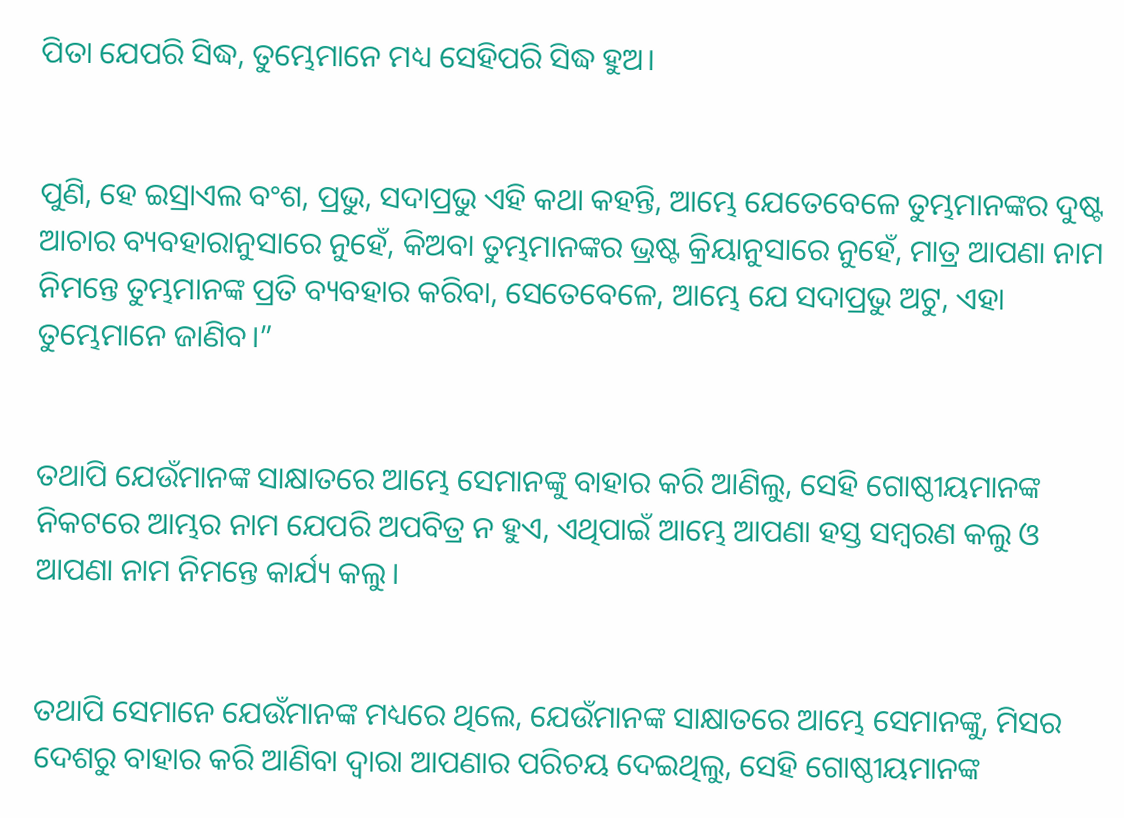ପିତା ଯେପରି ସିଦ୍ଧ, ତୁମ୍ଭେମାନେ ମଧ୍ୟ ସେହିପରି ସିଦ୍ଧ ହୁଅ।


ପୁଣି, ହେ ଇସ୍ରାଏଲ ବଂଶ, ପ୍ରଭୁ, ସଦାପ୍ରଭୁ ଏହି କଥା କହନ୍ତି, ଆମ୍ଭେ ଯେତେବେଳେ ତୁମ୍ଭମାନଙ୍କର ଦୁଷ୍ଟ ଆଚାର ବ୍ୟବହାରାନୁସାରେ ନୁହେଁ, କିଅବା ତୁମ୍ଭମାନଙ୍କର ଭ୍ରଷ୍ଟ କ୍ରିୟାନୁସାରେ ନୁହେଁ, ମାତ୍ର ଆପଣା ନାମ ନିମନ୍ତେ ତୁମ୍ଭମାନଙ୍କ ପ୍ରତି ବ୍ୟବହାର କରିବା, ସେତେବେଳେ, ଆମ୍ଭେ ଯେ ସଦାପ୍ରଭୁ ଅଟୁ, ଏହା ତୁମ୍ଭେମାନେ ଜାଣିବ।”


ତଥାପି ଯେଉଁମାନଙ୍କ ସାକ୍ଷାତରେ ଆମ୍ଭେ ସେମାନଙ୍କୁ ବାହାର କରି ଆଣିଲୁ, ସେହି ଗୋଷ୍ଠୀୟମାନଙ୍କ ନିକଟରେ ଆମ୍ଭର ନାମ ଯେପରି ଅପବିତ୍ର ନ ହୁଏ, ଏଥିପାଇଁ ଆମ୍ଭେ ଆପଣା ହସ୍ତ ସମ୍ବରଣ କଲୁ ଓ ଆପଣା ନାମ ନିମନ୍ତେ କାର୍ଯ୍ୟ କଲୁ।


ତଥାପି ସେମାନେ ଯେଉଁମାନଙ୍କ ମଧ୍ୟରେ ଥିଲେ, ଯେଉଁମାନଙ୍କ ସାକ୍ଷାତରେ ଆମ୍ଭେ ସେମାନଙ୍କୁ, ମିସର ଦେଶରୁ ବାହାର କରି ଆଣିବା ଦ୍ୱାରା ଆପଣାର ପରିଚୟ ଦେଇଥିଲୁ, ସେହି ଗୋଷ୍ଠୀୟମାନଙ୍କ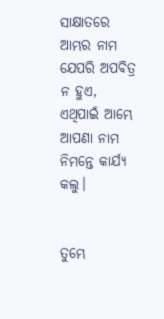ସାକ୍ଷାତରେ ଆମ୍ଭର ନାମ ଯେପରି ଅପବିତ୍ର ନ ହୁଏ, ଏଥିପାଇଁ ଆମ୍ଭେ ଆପଣା ନାମ ନିମନ୍ତେ କାର୍ଯ୍ୟ କଲୁ।


ତୁମ୍ଭେ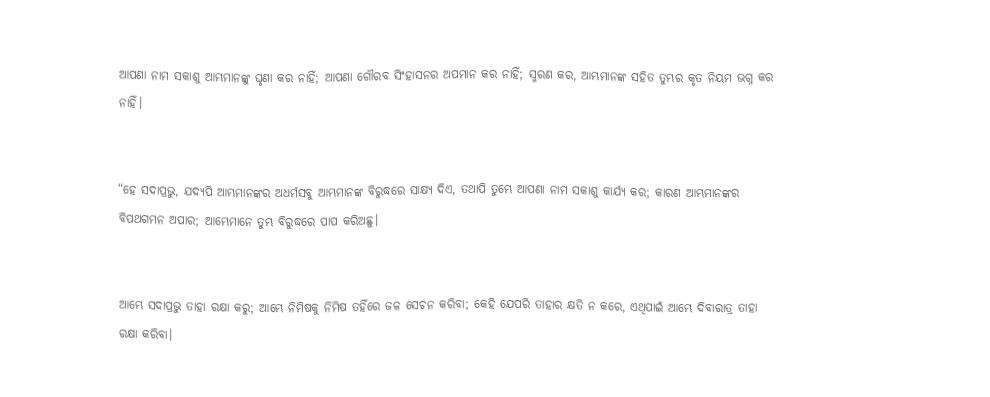ଆପଣା ନାମ ସକାଶୁ ଆମ୍ଭମାନଙ୍କୁ ଘୃଣା କର ନାହିଁ; ଆପଣା ଗୌରବ ସିଂହାସନର ଅପମାନ କର ନାହିଁ; ସ୍ମରଣ କର, ଆମ୍ଭମାନଙ୍କ ସହିତ ତୁମ୍ଭର କୃତ ନିୟମ ଭଗ୍ନ କର ନାହିଁ।


“ହେ ସଦାପ୍ରଭୁ, ଯଦ୍ୟପି ଆମ୍ଭମାନଙ୍କର ଅଧର୍ମସବୁ ଆମ୍ଭମାନଙ୍କ ବିରୁଦ୍ଧରେ ସାକ୍ଷ୍ୟ ଦିଏ, ତଥାପି ତୁମ୍ଭେ ଆପଣା ନାମ ସକାଶୁ କାର୍ଯ୍ୟ କର; କାରଣ ଆମ୍ଭମାନଙ୍କର ବିପଥଗମନ ଅପାର; ଆମ୍ଭେମାନେ ତୁମ୍ଭ ବିରୁଦ୍ଧରେ ପାପ କରିଅଛୁ।


ଆମ୍ଭେ ସଦାପ୍ରଭୁ ତାହା ରକ୍ଷା କରୁ; ଆମ୍ଭେ ନିମିଷକୁ ନିମିଷ ତହିଁରେ ଜଳ ସେଚନ କରିବା; କେହି ଯେପରି ତାହାର କ୍ଷତି ନ କରେ, ଏଥିପାଇଁ ଆମ୍ଭେ ଦିବାରାତ୍ର ତାହା ରକ୍ଷା କରିବା।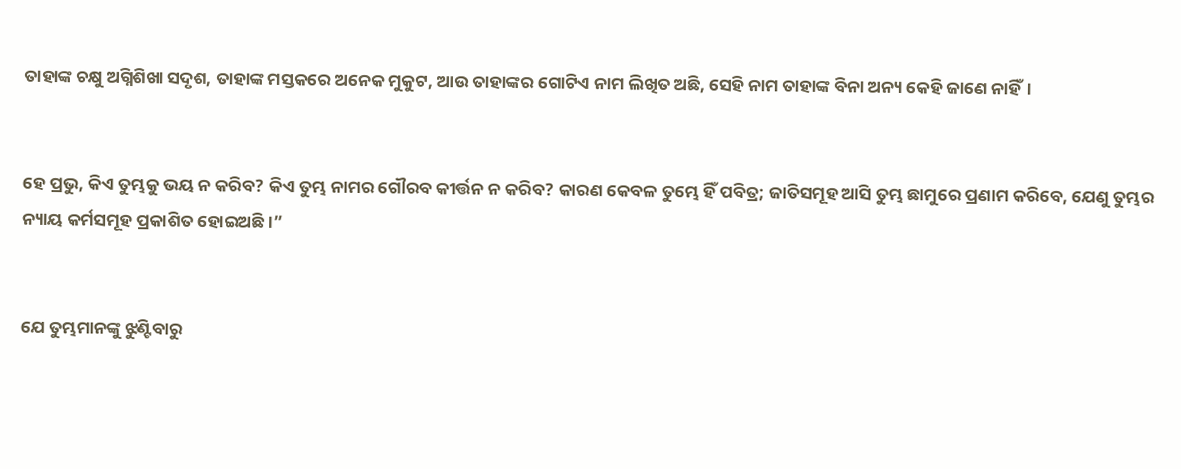ତାହାଙ୍କ ଚକ୍ଷୁ ଅଗ୍ନିଶିଖା ସଦୃଶ, ତାହାଙ୍କ ମସ୍ତକରେ ଅନେକ ମୁକୁଟ, ଆଉ ତାହାଙ୍କର ଗୋଟିଏ ନାମ ଲିଖିତ ଅଛି, ସେହି ନାମ ତାହାଙ୍କ ବିନା ଅନ୍ୟ କେହି ଜାଣେ ନାହିଁ।


ହେ ପ୍ରଭୁ, କିଏ ତୁମ୍ଭକୁ ଭୟ ନ କରିବ? କିଏ ତୁମ୍ଭ ନାମର ଗୌରବ କୀର୍ତ୍ତନ ନ କରିବ? କାରଣ କେବଳ ତୁମ୍ଭେ ହିଁ ପବିତ୍ର; ଜାତିସମୂହ ଆସି ତୁମ୍ଭ ଛାମୁରେ ପ୍ରଣାମ କରିବେ, ଯେଣୁ ତୁମ୍ଭର ନ୍ୟାୟ କର୍ମସମୂହ ପ୍ରକାଶିତ ହୋଇଅଛି।”


ଯେ ତୁମ୍ଭମାନଙ୍କୁ ଝୁଣ୍ଟିବାରୁ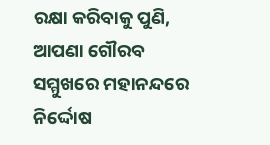ରକ୍ଷା କରିବାକୁ ପୁଣି, ଆପଣା ଗୌରବ ସମ୍ମୁଖରେ ମହାନନ୍ଦରେ ନିର୍ଦ୍ଦୋଷ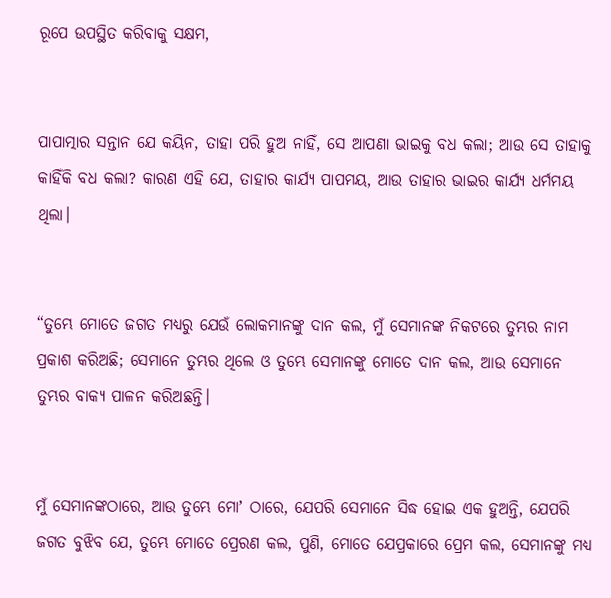ରୂପେ ଉପସ୍ଥିତ କରିବାକୁ ସକ୍ଷମ,


ପାପାତ୍ମାର ସନ୍ତାନ ଯେ କୟିନ, ତାହା ପରି ହୁଅ ନାହିଁ, ସେ ଆପଣା ଭାଇକୁ ବଧ କଲା; ଆଉ ସେ ତାହାକୁ କାହିଁକି ବଧ କଲା? କାରଣ ଏହି ଯେ, ତାହାର କାର୍ଯ୍ୟ ପାପମୟ, ଆଉ ତାହାର ଭାଇର କାର୍ଯ୍ୟ ଧର୍ମମୟ ଥିଲା।


“ତୁମ୍ଭେ ମୋତେ ଜଗତ ମଧ୍ୟରୁ ଯେଉଁ ଲୋକମାନଙ୍କୁ ଦାନ କଲ, ମୁଁ ସେମାନଙ୍କ ନିକଟରେ ତୁମ୍ଭର ନାମ ପ୍ରକାଶ କରିଅଛି; ସେମାନେ ତୁମ୍ଭର ଥିଲେ ଓ ତୁମ୍ଭେ ସେମାନଙ୍କୁ ମୋତେ ଦାନ କଲ, ଆଉ ସେମାନେ ତୁମ୍ଭର ବାକ୍ୟ ପାଳନ କରିଅଛନ୍ତି।


ମୁଁ ସେମାନଙ୍କଠାରେ, ଆଉ ତୁମ୍ଭେ ମୋʼ ଠାରେ, ଯେପରି ସେମାନେ ସିଦ୍ଧ ହୋଇ ଏକ ହୁଅନ୍ତି, ଯେପରି ଜଗତ ବୁଝିବ ଯେ, ତୁମ୍ଭେ ମୋତେ ପ୍ରେରଣ କଲ, ପୁଣି, ମୋତେ ଯେପ୍ରକାରେ ପ୍ରେମ କଲ, ସେମାନଙ୍କୁ ମଧ୍ୟ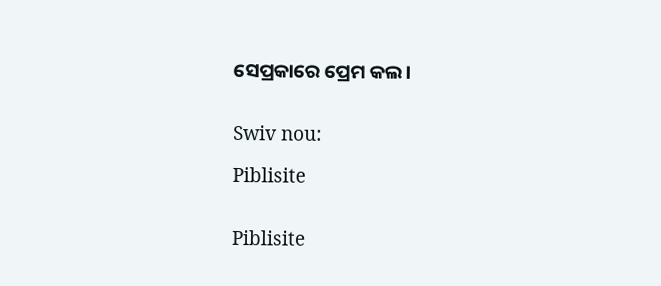ସେପ୍ରକାରେ ପ୍ରେମ କଲ।


Swiv nou:

Piblisite


Piblisite